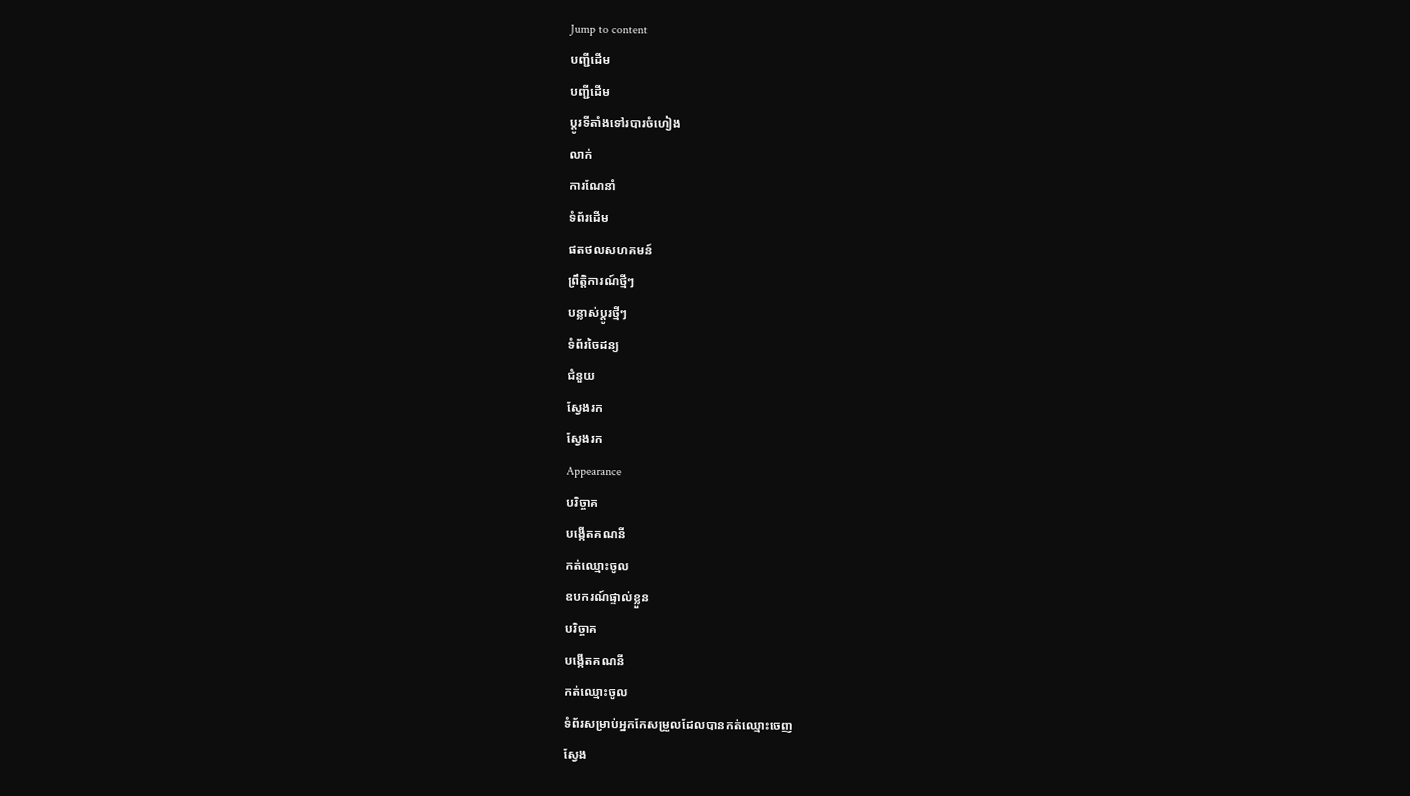Jump to content
បញ្ជីដើម
បញ្ជីដើម
ប្ដូរទីតាំងទៅរបារចំហៀង
លាក់
ការណែនាំ
ទំព័រដើម
ផតថលសហគមន៍
ព្រឹត្តិការណ៍ថ្មីៗ
បន្លាស់ប្ដូរថ្មីៗ
ទំព័រចៃដន្យ
ជំនួយ
ស្វែងរក
ស្វែងរក
Appearance
បរិច្ចាគ
បង្កើតគណនី
កត់ឈ្មោះចូល
ឧបករណ៍ផ្ទាល់ខ្លួន
បរិច្ចាគ
បង្កើតគណនី
កត់ឈ្មោះចូល
ទំព័រសម្រាប់អ្នកកែសម្រួលដែលបានកត់ឈ្មោះចេញ
ស្វែង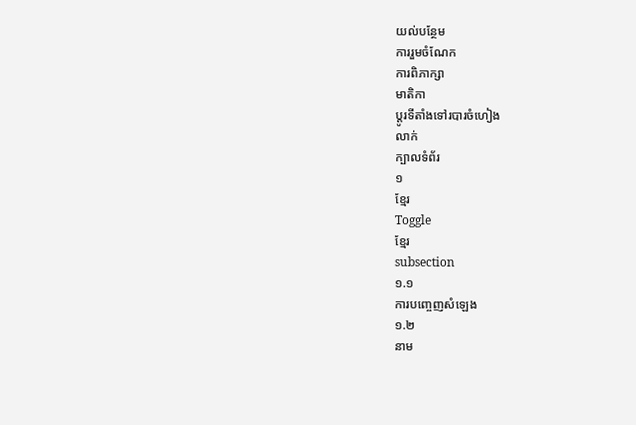យល់បន្ថែម
ការរួមចំណែក
ការពិភាក្សា
មាតិកា
ប្ដូរទីតាំងទៅរបារចំហៀង
លាក់
ក្បាលទំព័រ
១
ខ្មែរ
Toggle
ខ្មែរ
subsection
១.១
ការបញ្ចេញសំឡេង
១.២
នាម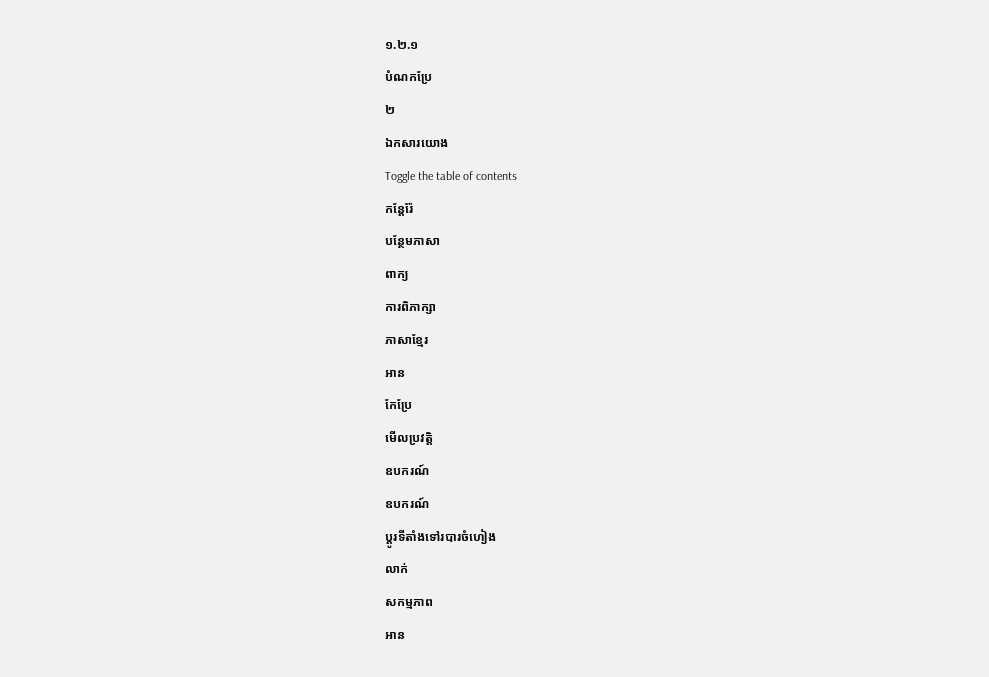១.២.១
បំណកប្រែ
២
ឯកសារយោង
Toggle the table of contents
កន្តែរ៉ែ
បន្ថែមភាសា
ពាក្យ
ការពិភាក្សា
ភាសាខ្មែរ
អាន
កែប្រែ
មើលប្រវត្តិ
ឧបករណ៍
ឧបករណ៍
ប្ដូរទីតាំងទៅរបារចំហៀង
លាក់
សកម្មភាព
អាន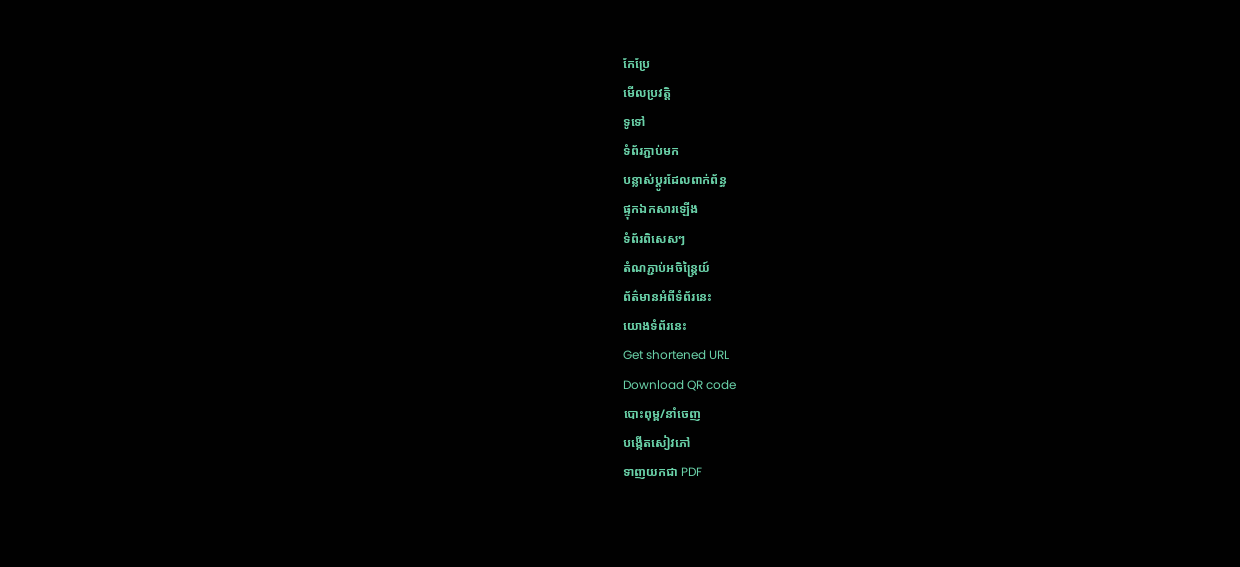កែប្រែ
មើលប្រវត្តិ
ទូទៅ
ទំព័រភ្ជាប់មក
បន្លាស់ប្ដូរដែលពាក់ព័ន្ធ
ផ្ទុកឯកសារឡើង
ទំព័រពិសេសៗ
តំណភ្ជាប់អចិន្ត្រៃយ៍
ព័ត៌មានអំពីទំព័រនេះ
យោងទំព័រនេះ
Get shortened URL
Download QR code
បោះពុម្ព/នាំចេញ
បង្កើតសៀវភៅ
ទាញយកជា PDF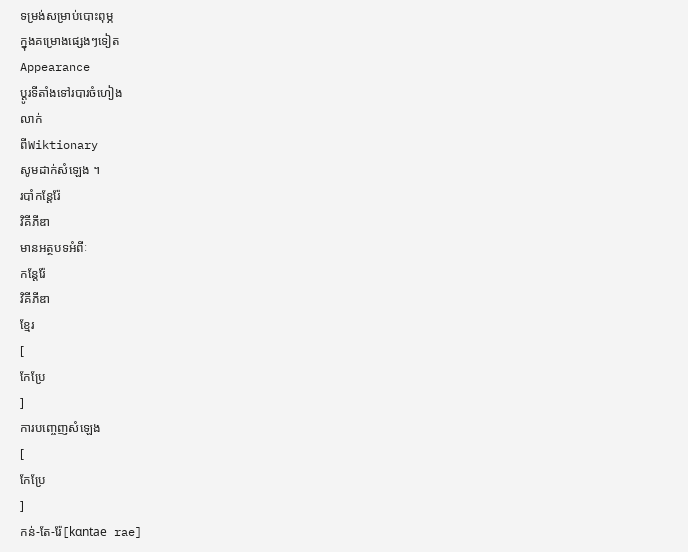ទម្រង់សម្រាប់បោះពុម្ភ
ក្នុងគម្រោងផ្សេងៗទៀត
Appearance
ប្ដូរទីតាំងទៅរបារចំហៀង
លាក់
ពីWiktionary
សូមដាក់សំឡេង ។
របាំកន្តែរ៉ែ
វិគីភីឌា
មានអត្ថបទអំពីៈ
កន្តែរ៉ែ
វិគីភីឌា
ខ្មែរ
[
កែប្រែ
]
ការបញ្ចេញសំឡេង
[
កែប្រែ
]
កន់-តែ-រ៉ែ[kɑntae rae]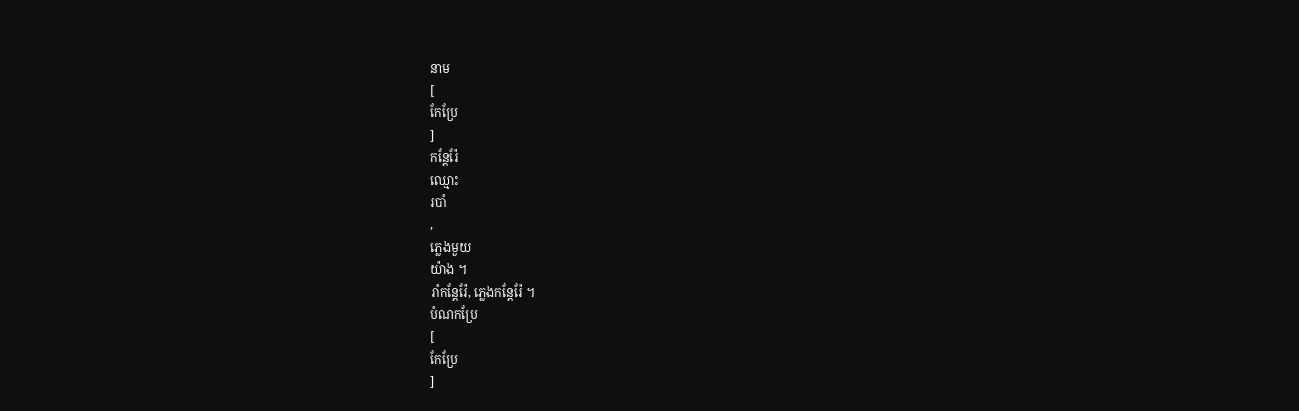នាម
[
កែប្រែ
]
កន្តែរ៉ែ
ឈ្មោះ
របាំ
,
ភ្លេងមួយ
យ៉ាង ។
រាំកន្តែរ៉ែ, ភ្លេងកន្តែរ៉ែ ។
បំណកប្រែ
[
កែប្រែ
]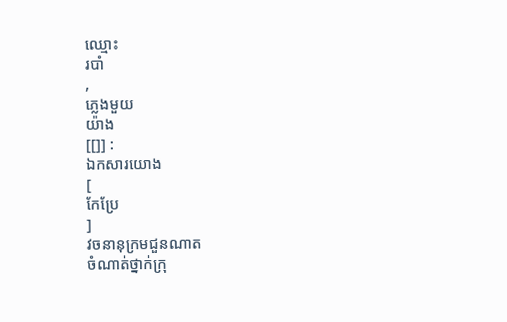ឈ្មោះ
របាំ
,
ភ្លេងមួយ
យ៉ាង
[[]] :
ឯកសារយោង
[
កែប្រែ
]
វចនានុក្រមជួនណាត
ចំណាត់ថ្នាក់ក្រុ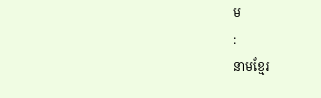ម
:
នាមខ្មែរ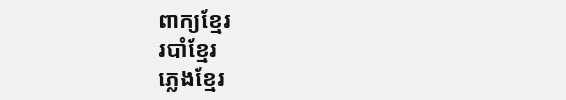ពាក្យខ្មែរ
របាំខ្មែរ
ភ្លេងខ្មែរ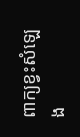ពាក្យខ្វះសំឡេង